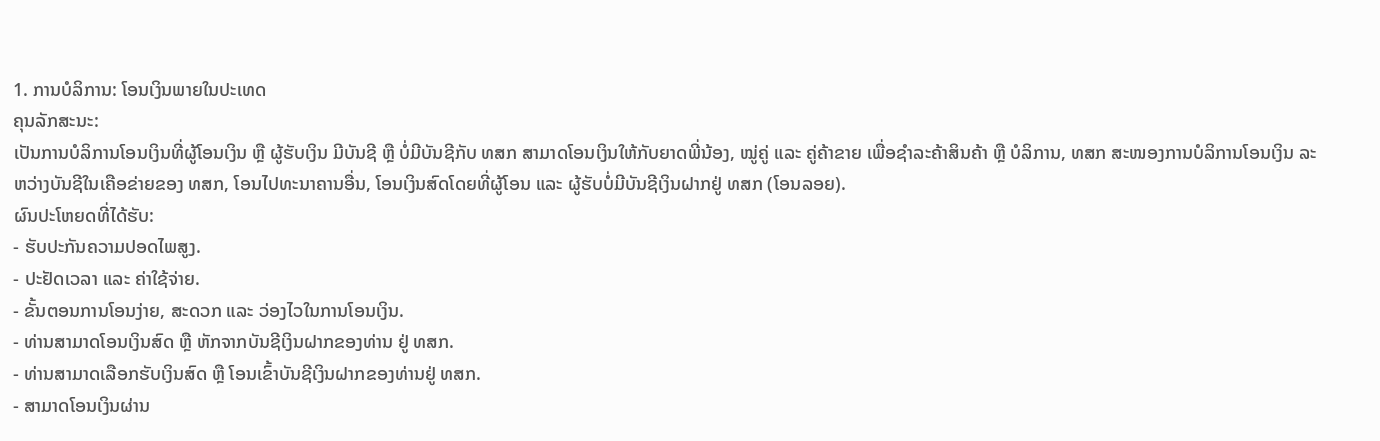1. ການບໍລິການ: ໂອນເງິນພາຍໃນປະເທດ
ຄຸນລັກສະນະ:
ເປັນການບໍລິການໂອນເງິນທີ່ຜູ້ໂອນເງິນ ຫຼື ຜູ້ຮັບເງິນ ມີບັນຊີ ຫຼື ບໍ່ມີບັນຊີກັບ ທສກ ສາມາດໂອນເງິນໃຫ້ກັບຍາດພີ່ນ້ອງ, ໝູ່ຄູ່ ແລະ ຄູ່ຄ້າຂາຍ ເພື່ອຊຳລະຄ້າສິນຄ້າ ຫຼື ບໍລິການ, ທສກ ສະໜອງການບໍລິການໂອນເງິນ ລະຫວ່າງບັນຊີໃນເຄືອຂ່າຍຂອງ ທສກ, ໂອນໄປທະນາຄານອື່ນ, ໂອນເງິນສົດໂດຍທີ່ຜູ້ໂອນ ແລະ ຜູ້ຮັບບໍ່ມີບັນຊີເງິນຝາກຢູ່ ທສກ (ໂອນລອຍ).
ຜົນປະໂຫຍດທີ່ໄດ້ຮັບ:
- ຮັບປະກັນຄວາມປອດໄພສູງ.
- ປະຢັດເວລາ ແລະ ຄ່າໃຊ້ຈ່າຍ.
- ຂັ້ນຕອນການໂອນງ່າຍ, ສະດວກ ແລະ ວ່ອງໄວໃນການໂອນເງິນ.
- ທ່ານສາມາດໂອນເງິນສົດ ຫຼື ຫັກຈາກບັນຊີເງິນຝາກຂອງທ່ານ ຢູ່ ທສກ.
- ທ່ານສາມາດເລືອກຮັບເງິນສົດ ຫຼື ໂອນເຂົ້າບັນຊີເງິນຝາກຂອງທ່ານຢູ່ ທສກ.
- ສາມາດໂອນເງິນຜ່ານ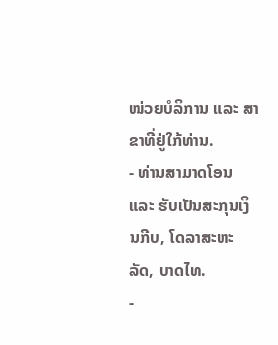ໜ່ວຍບໍລິການ ແລະ ສາຂາທີ່ຢູ່ໃກ້ທ່ານ.
- ທ່ານສາມາດໂອນ ແລະ ຮັບເປັນສະກຸນເງິນກີບ, ໂດລາສະຫະລັດ, ບາດໄທ.
-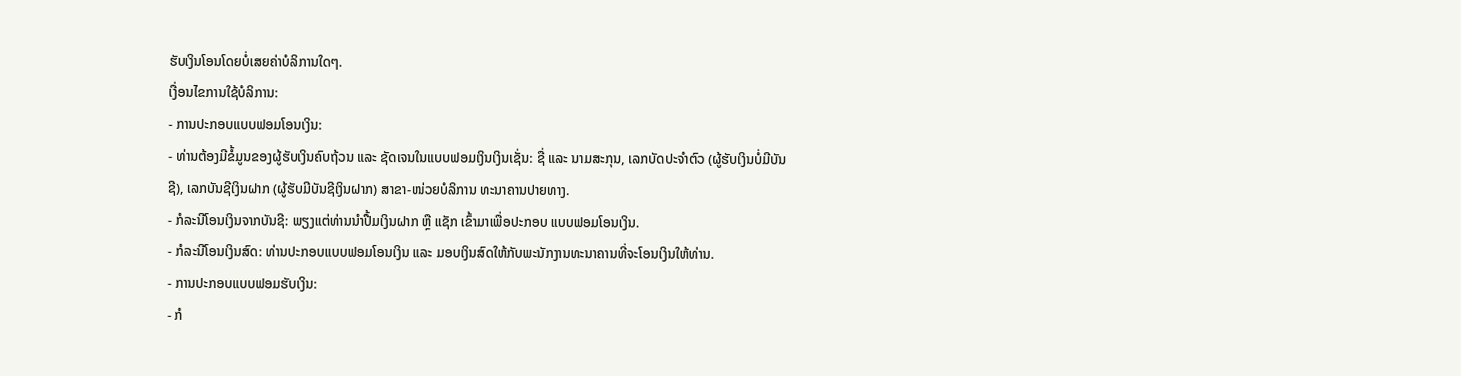ຮັບເງິນໂອນໂດຍບໍ່ເສຍຄ່າບໍລິການໃດໆ.
ເງື່ອນໄຂການໃຊ້ບໍລິການ:
- ການປະກອບແບບຟອມໂອນເງິນ:
- ທ່ານຕ້ອງມີຂໍ້ມູນຂອງຜູ້ຮັບເງິນຄົບຖ້ວນ ແລະ ຊັດເຈນໃນແບບຟອມເງິນເງິນເຊັ່ນ: ຊື່ ແລະ ນາມສະກຸນ, ເລກບັດປະຈຳຕົວ (ຜູ້ຮັບເງິນບໍ່ມີບັນຊີ), ເລກບັນຊີເງິນຝາກ (ຜູ້ຮັບມີບັນຊີເງິນຝາກ) ສາຂາ-ໜ່ວຍບໍລິການ ທະນາຄານປາຍທາງ.
- ກໍລະນີໂອນເງິນຈາກບັນຊີ: ພຽງແຕ່ທ່ານນຳປື້ມເງິນຝາກ ຫຼື ແຊັກ ເຂົ້າມາເພື່ອປະກອບ ແບບຟອມໂອນເງິນ.
- ກໍລະນີໂອນເງິນສົດ: ທ່ານປະກອບແບບຟອມໂອນເງິນ ແລະ ມອບເງິນສົດໃຫ້ກັບພະນັກງານທະນາຄານທີ່ຈະໂອນເງິນໃຫ້ທ່ານ.
- ການປະກອບແບບຟອມຮັບເງິນ:
- ກໍ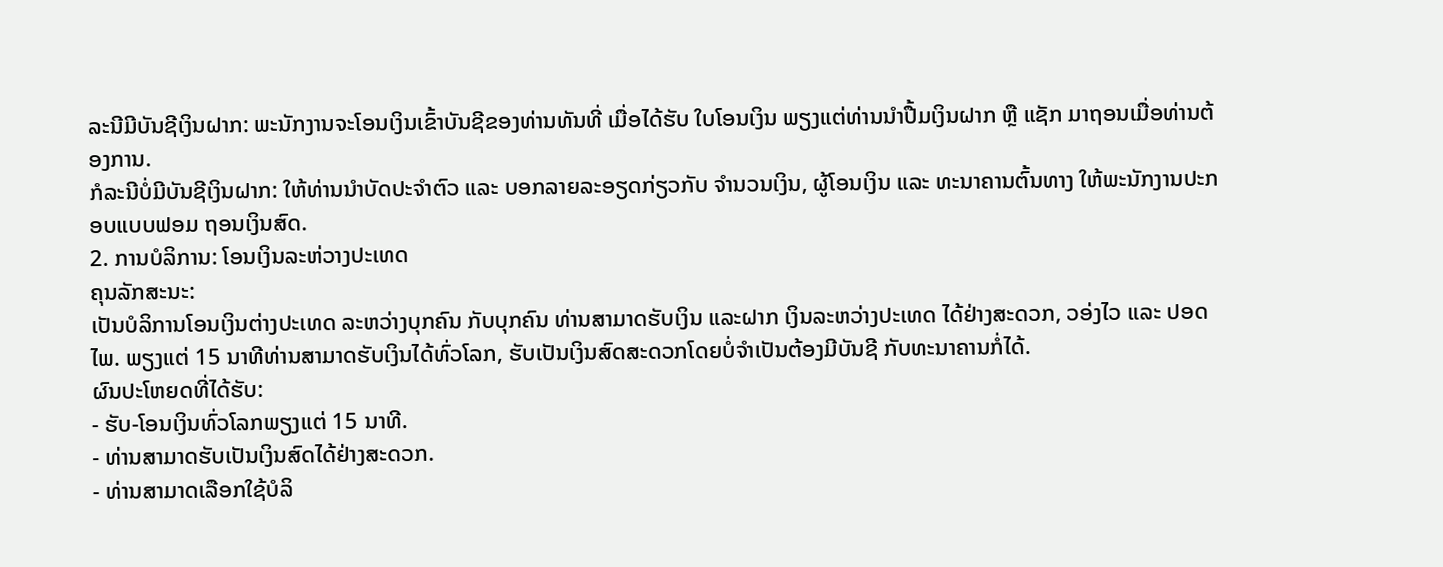ລະນີມີບັນຊີເງິນຝາກ: ພະນັກງານຈະໂອນເງິນເຂົ້າບັນຊີຂອງທ່ານທັນທີ່ ເມື່ອໄດ້ຮັບ ໃບໂອນເງິນ ພຽງແຕ່ທ່ານນຳປື້ມເງິນຝາກ ຫຼື ແຊັກ ມາຖອນເມື່ອທ່ານຕ້ອງການ.
ກໍລະນີບໍ່ມີບັນຊີເງິນຝາກ: ໃຫ້ທ່ານນຳບັດປະຈຳຕົວ ແລະ ບອກລາຍລະອຽດກ່ຽວກັບ ຈຳນວນເງິນ, ຜູ້ໂອນເງິນ ແລະ ທະນາຄານຕົ້ນທາງ ໃຫ້ພະນັກງານປະກອບແບບຟອມ ຖອນເງິນສົດ.
2. ການບໍລິການ: ໂອນເງິນລະຫ່ວາງປະເທດ
ຄຸນລັກສະນະ:
ເປັນບໍລິການໂອນເງິນຕ່າງປະເທດ ລະຫວ່າງບຸກຄົນ ກັບບຸກຄົນ ທ່ານສາມາດຮັບເງິນ ແລະຝາກ ເງິນລະຫວ່າງປະເທດ ໄດ້ຢ່າງສະດວກ, ວອ່ງໄວ ແລະ ປອດໄພ. ພຽງແຕ່ 15 ນາທີທ່ານສາມາດຮັບເງິນໄດ້ທົ່ວໂລກ, ຮັບເປັນເງິນສົດສະດວກໂດຍບໍ່ຈຳເປັນຕ້ອງມີບັນຊີ ກັບທະນາຄານກໍ່ໄດ້.
ຜົນປະໂຫຍດທີ່ໄດ້ຮັບ:
- ຮັບ-ໂອນເງິນທົ່ວໂລກພຽງແຕ່ 15 ນາທີ.
- ທ່ານສາມາດຮັບເປັນເງິນສົດໄດ້ຢ່າງສະດວກ.
- ທ່ານສາມາດເລືອກໃຊ້ບໍລິ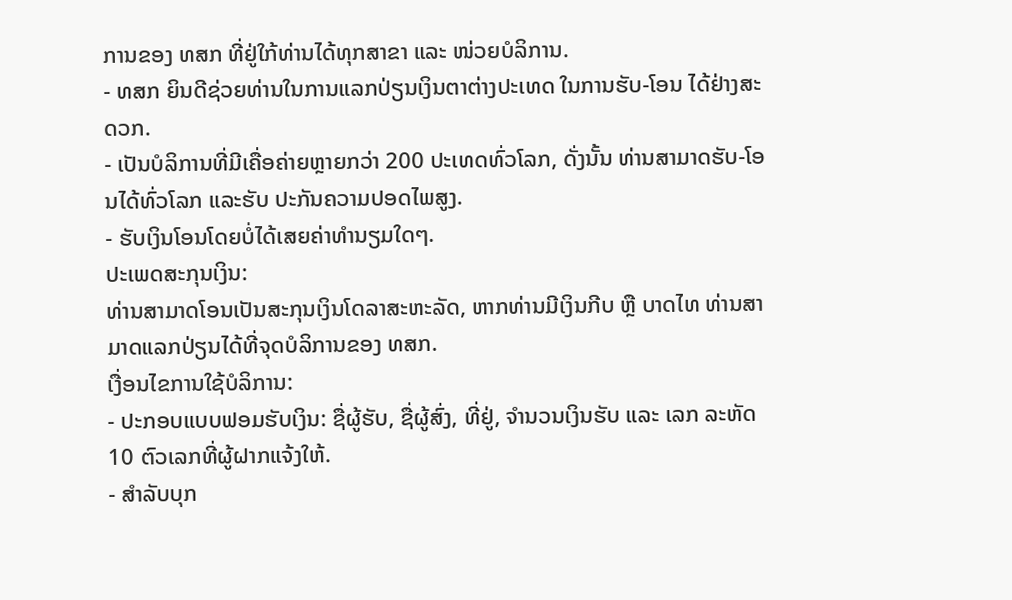ການຂອງ ທສກ ທີ່ຢູ່ໃກ້ທ່ານໄດ້ທຸກສາຂາ ແລະ ໜ່ວຍບໍລິການ.
- ທສກ ຍິນດີຊ່ວຍທ່ານໃນການແລກປ່ຽນເງິນຕາຕ່າງປະເທດ ໃນການຮັບ-ໂອນ ໄດ້ຢ່າງສະດວກ.
- ເປັນບໍລິການທີ່ມີເຄື່ອຄ່າຍຫຼາຍກວ່າ 200 ປະເທດທົ່ວໂລກ, ດັ່ງນັ້ນ ທ່ານສາມາດຮັບ-ໂອນໄດ້ທົ່ວໂລກ ແລະຮັບ ປະກັນຄວາມປອດໄພສູງ.
- ຮັບເງິນໂອນໂດຍບໍ່ໄດ້ເສຍຄ່າທໍານຽມໃດໆ.
ປະເພດສະກຸນເງິນ:
ທ່ານສາມາດໂອນເປັນສະກຸນເງິນໂດລາສະຫະລັດ, ຫາກທ່ານມີເງິນກີບ ຫຼື ບາດໄທ ທ່ານສາມາດແລກປ່ຽນໄດ້ທີ່ຈຸດບໍລິການຂອງ ທສກ.
ເງື່ອນໄຂການໃຊ້ບໍລິການ:
- ປະກອບແບບຟອມຮັບເງິນ: ຊື່ຜູ້ຮັບ, ຊື່ຜູ້ສົ່ງ, ທີ່ຢູ່, ຈໍານວນເງິນຮັບ ແລະ ເລກ ລະຫັດ 10 ຕົວເລກທີ່ຜູ້ຝາກແຈ້ງໃຫ້.
- ສໍາລັບບຸກ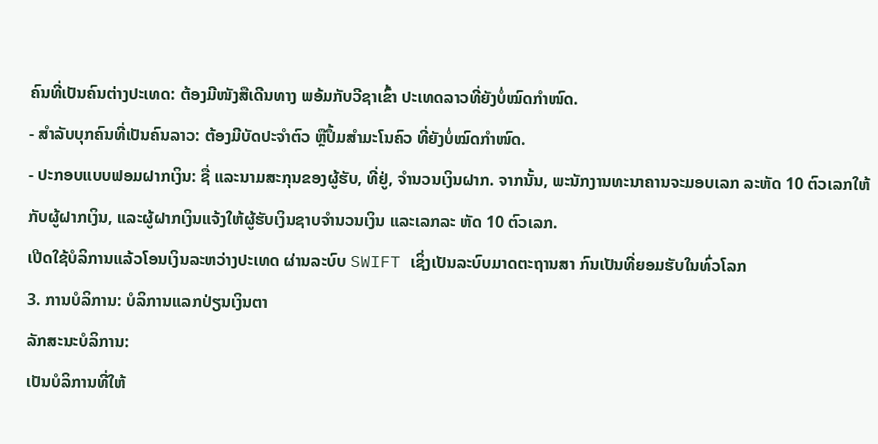ຄົນທີ່ເປັນຄົນຕ່າງປະເທດ: ຕ້ອງມີໜັງສືເດີນທາງ ພອ້ມກັບວີຊາເຂົ້າ ປະເທດລາວທີ່ຍັງບໍ່ໝົດກຳໜົດ.
- ສໍາລັບບຸກຄົນທີ່ເປັນຄົນລາວ: ຕ້ອງມີບັດປະຈຳຕົວ ຫຼືປຶ້ມສຳມະໂນຄົວ ທີ່ຍັງບໍ່ໝົດກໍາໜົດ.
- ປະກອບແບບຟອມຝາກເງິນ: ຊື່ ແລະນາມສະກຸນຂອງຜູ້ຮັບ, ທີ່ຢູ່, ຈໍານວນເງິນຝາກ. ຈາກນັ້ນ, ພະນັກງານທະນາຄານຈະມອບເລກ ລະຫັດ 10 ຕົວເລກໃຫ້ກັບຜູ້ຝາກເງິນ, ແລະຜູ້ຝາກເງິນແຈ້ງໃຫ້ຜູ້ຮັບເງິນຊາບຈໍານວນເງິນ ແລະເລກລະ ຫັດ 10 ຕົວເລກ.
ເປີດໃຊ້ບໍລິການແລ້ວໂອນເງິນລະຫວ່າງປະເທດ ຜ່ານລະບົບ SWIFT ເຊິ່ງເປັນລະບົບມາດຕະຖານສາ ກົນເປັນທີ່ຍອມຮັບໃນທົ່ວໂລກ
3. ການບໍລິການ: ບໍລິການແລກປ່ຽນເງິນຕາ
ລັກສະນະບໍລິການ:
ເປັນບໍລິການທີ່ໃຫ້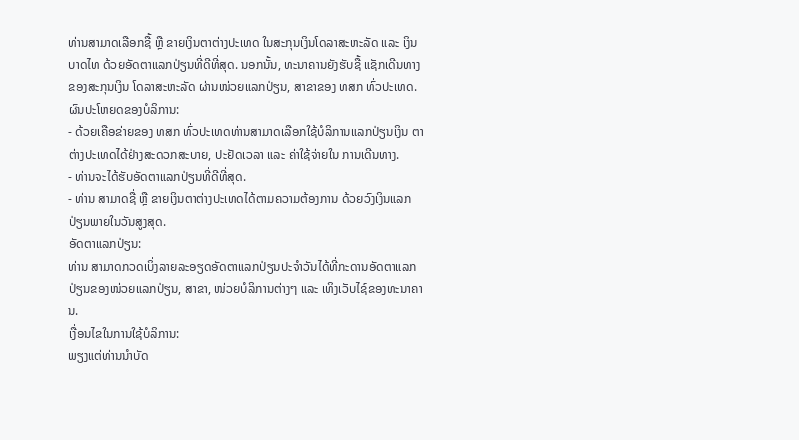ທ່ານສາມາດເລືອກຊື້ ຫຼື ຂາຍເງິນຕາຕ່າງປະເທດ ໃນສະກຸນເງິນໂດລາສະຫະລັດ ແລະ ເງິນບາດໄທ ດ້ວຍອັດຕາແລກປ່ຽນທີ່ດີທີ່ສຸດ. ນອກນັ້ນ, ທະນາຄານຍັງຮັບຊື້ ແຊັກເດີນທາງ ຂອງສະກຸນເງິນ ໂດລາສະຫະລັດ ຜ່ານໜ່ວຍແລກປ່ຽນ, ສາຂາຂອງ ທສກ ທົ່ວປະເທດ.
ຜົນປະໂຫຍດຂອງບໍລິການ:
- ດ້ວຍເຄືອຂ່າຍຂອງ ທສກ ທົ່ວປະເທດທ່ານສາມາດເລືອກໃຊ້ບໍລິການແລກປ່ຽນເງິນ ຕາຕ່າງປະເທດໄດ້ຢ່າງສະດວກສະບາຍ, ປະຢັດເວລາ ແລະ ຄ່າໃຊ້ຈ່າຍໃນ ການເດີນທາງ.
- ທ່ານຈະໄດ້ຮັບອັດຕາແລກປ່ຽນທີ່ດີທີ່ສຸດ.
- ທ່ານ ສາມາດຊື່ ຫຼື ຂາຍເງິນຕາຕ່າງປະເທດໄດ້ຕາມຄວາມຕ້ອງການ ດ້ວຍວົງເງິນແລກປ່ຽນພາຍໃນວັນສູງສຸດ.
ອັດຕາແລກປ່ຽນ:
ທ່ານ ສາມາດກວດເບິ່ງລາຍລະອຽດອັດຕາແລກປ່ຽນປະຈໍາວັນໄດ້ທີ່ກະດານອັດຕາແລກປ່ຽນຂອງໜ່ວຍແລກປ່ຽນ, ສາຂາ, ໜ່ວຍບໍລິການຕ່າງໆ ແລະ ເທິງເວັບໄຊ໌ຂອງທະນາຄານ.
ເງື່ອນໄຂໃນການໃຊ້ບໍລິການ:
ພຽງແຕ່ທ່ານນໍາບັດ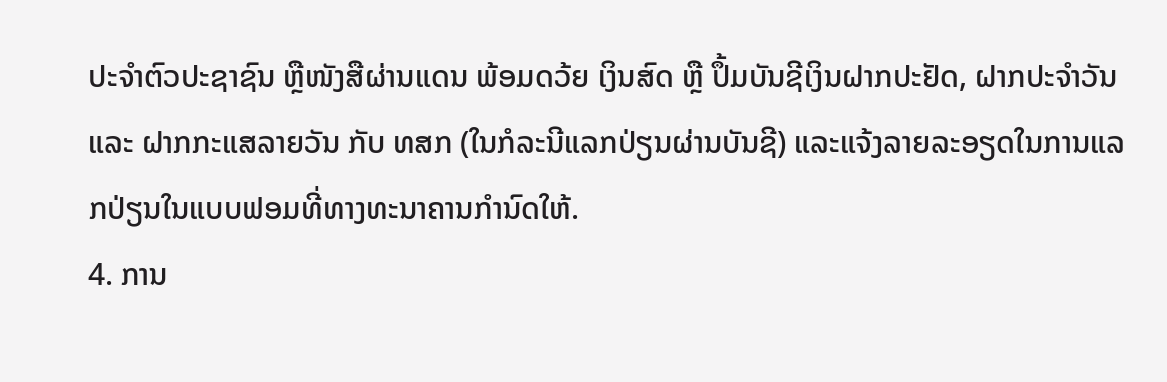ປະຈໍາຕົວປະຊາຊົນ ຫຼືໜັງສືຜ່ານແດນ ພ້ອມດວ້ຍ ເງິນສົດ ຫຼື ປຶ້ມບັນຊີເງິນຝາກປະຢັດ, ຝາກປະຈຳວັນ ແລະ ຝາກກະແສລາຍວັນ ກັບ ທສກ (ໃນກໍລະນີແລກປ່ຽນຜ່ານບັນຊີ) ແລະແຈ້ງລາຍລະອຽດໃນການແລກປ່ຽນໃນແບບຟອມທີ່ທາງທະນາຄານກຳນົດໃຫ້.
4. ການ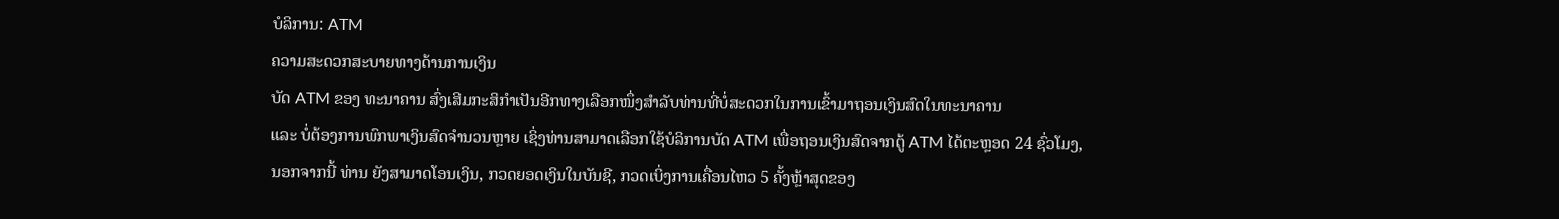ບໍລິການ: ATM
ຄວາມສະດວກສະບາຍທາງດ້ານການເງິນ
ບັດ ATM ຂອງ ທະນາຄານ ສົ່ງເສີມກະສິກຳເປັນອີກທາງເລືອກໜຶ່ງສຳລັບທ່ານທີ່ບໍ່ສະດວກໃນການເຂົ້າມາຖອນເງິນສົດໃນທະນາຄານ
ແລະ ບໍ່ຕ້ອງການພົກພາເງິນສົດຈຳນວນຫຼາຍ ເຊິ່ງທ່ານສາມາດເລືອກໃຊ້ບໍລິການບັດ ATM ເພື່ອຖອນເງິນສົດຈາກຕູ້ ATM ໄດ້ຕະຫຼອດ 24 ຊົ່ວໂມງ,
ນອກຈາກນີ້ ທ່ານ ຍັງສາມາດໂອນເງິນ, ກວດຍອດເງິນໃນບັນຊີ, ກວດເບິ່ງການເຄື່ອນໄຫວ 5 ຄັ້ງຫຼ້າສຸດຂອງ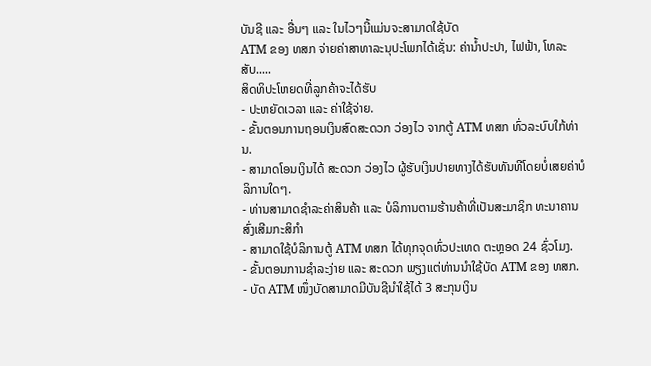ບັນຊີ ແລະ ອື່ນໆ ແລະ ໃນໄວໆນີ້ແມ່ນຈະສາມາດໃຊ້ບັດ
ATM ຂອງ ທສກ ຈ່າຍຄ່າສາທາລະນຸປະໂພກໄດ້ເຊັ່ນ: ຄ່ານ້ຳປະປາ, ໄຟຟ້າ, ໂທລະສັບ.....
ສິດທິປະໂຫຍດທີ່ລູກຄ້າຈະໄດ້ຮັບ
- ປະຫຍັດເວລາ ແລະ ຄ່າໃຊ້ຈ່າຍ.
- ຂັ້ນຕອນການຖອນເງິນສົດສະດວກ ວ່ອງໄວ ຈາກຕູ້ ATM ທສກ ທົ່ວລະບົບໃກ້ທ່ານ.
- ສາມາດໂອນເງິນໄດ້ ສະດວກ ວ່ອງໄວ ຜູ້ຮັບເງິນປາຍທາງໄດ້ຮັບທັນທີໂດຍບໍ່ເສຍຄ່າບໍລິການໃດໆ.
- ທ່ານສາມາດຊຳລະຄ່າສິນຄ້າ ແລະ ບໍລິການຕາມຮ້ານຄ້າທີ່ເປັນສະມາຊິກ ທະນາຄານສົ່ງເສີມກະສິກຳ
- ສາມາດໃຊ້ບໍລິການຕູ້ ATM ທສກ ໄດ້ທຸກຈຸດທົ່ວປະເທດ ຕະຫຼອດ 24 ຊົ່ວໂມງ.
- ຂັ້ນຕອນການຊຳລະງ່າຍ ແລະ ສະດວກ ພຽງແຕ່ທ່ານນຳໃຊ້ບັດ ATM ຂອງ ທສກ.
- ບັດ ATM ໜຶ່ງບັດສາມາດມີບັນຊີນຳໃຊ້ໄດ້ 3 ສະກຸນເງິນ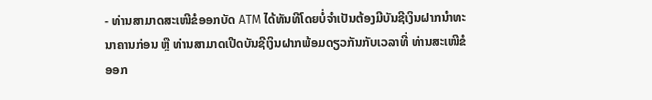- ທ່ານສາມາດສະເໜີຂໍອອກບັດ ATM ໄດ້ທັນທີໂດຍບໍ່ຈຳເປັນຕ້ອງມີບັນຊີເງິນຝາກນຳທະນາຄານກ່ອນ ຫຼື ທ່ານສາມາດເປີດບັນຊີເງິນຝາກພ້ອມດຽວກັນກັບເວລາທີ່ ທ່ານສະເໜີຂໍອອກ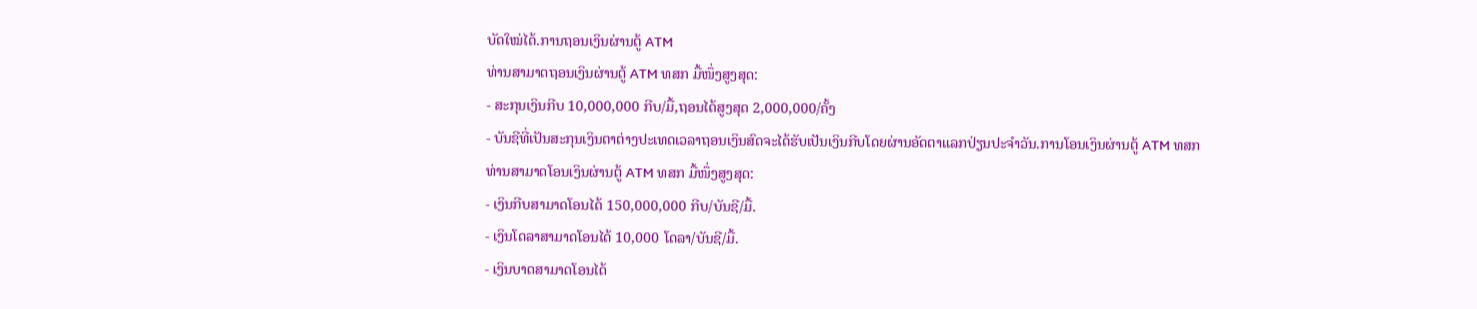ບັດໃໝ່ໄດ້.ການຖອນເງິນຜ່ານຕູ້ ATM
ທ່ານສາມາດຖອນເງິນຜ່ານຕູ້ ATM ທສກ ມື້ໜຶ່ງສູງສຸດ:
- ສະກຸນເງິນກີບ 10,000,000 ກີບ/ມື້,ຖອນໄດ້ສູງສຸດ 2,000,000/ຄັ້ງ
- ບັນຊີທີ່ເປັນສະກຸນເງິນຕາຕ່າງປະເທດເວລາຖອນເງິນສົດຈະໄດ້ຮັບເປັນເງິນກີບໂດຍຜ່ານອັດຕາແລກປ່ຽນປະຈຳວັນ.ການໂອນເງິນຜ່ານຕູ້ ATM ທສກ
ທ່ານສາມາດໂອນເງິນຜ່ານຕູ້ ATM ທສກ ມື້ໜຶ່ງສູງສຸດ:
- ເງິນກີບສາມາດໂອນໄດ້ 150,000,000 ກີບ/ບັນຊີ/ມື້.
- ເງິນໂດລາສາມາດໂອນໄດ້ 10,000 ໂດລາ/ບັນຊີ/ມື້.
- ເງິນບາດສາມາດໂອນໄດ້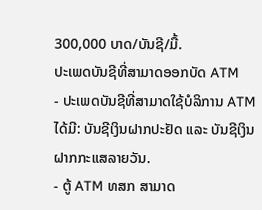300,000 ບາດ/ບັນຊີ/ມື້.
ປະເພດບັນຊີທີ່ສາມາດອອກບັດ ATM
- ປະເພດບັນຊີທີ່ສາມາດໃຊ້ບໍລິການ ATM ໄດ້ມີ: ບັນຊີເງິນຝາກປະຢັດ ແລະ ບັນຊີເງິນຝາກກະແສລາຍວັນ.
- ຕູ້ ATM ທສກ ສາມາດ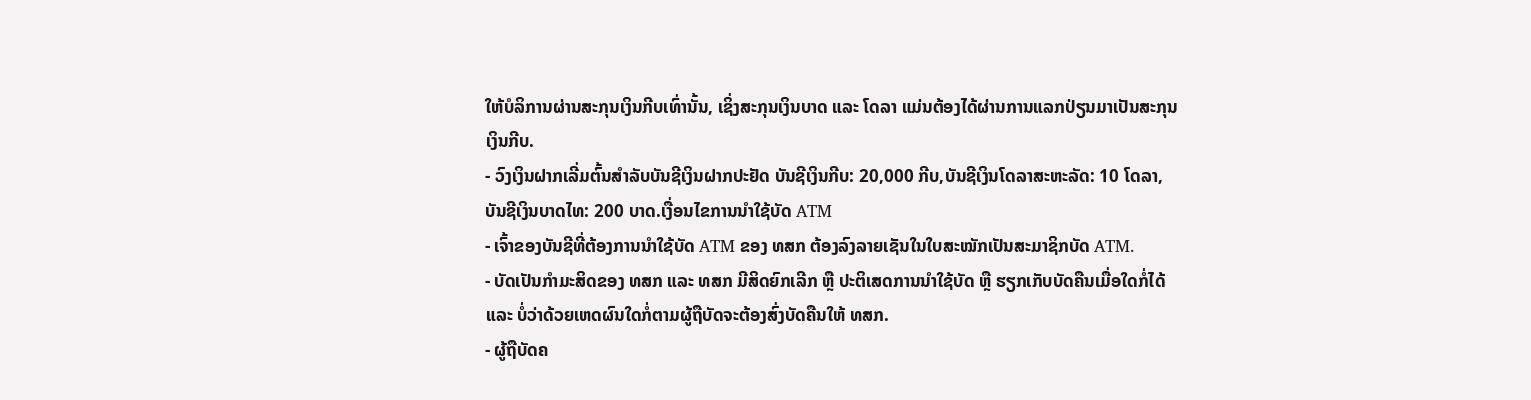ໃຫ້ບໍລິການຜ່ານສະກຸນເງິນກີບເທົ່ານັ້ນ, ເຊິ່ງສະກຸນເງິນບາດ ແລະ ໂດລາ ແມ່ນຕ້ອງໄດ້ຜ່ານການແລກປ່ຽນມາເປັນສະກຸນເງິນກີບ.
- ວົງເງິນຝາກເລີ່ມຕົ້ນສຳລັບບັນຊີເງິນຝາກປະຢັດ ບັນຊີເງິນກີບ: 20,000 ກີບ,ບັນຊີເງິນໂດລາສະຫະລັດ: 10 ໂດລາ, ບັນຊີເງິນບາດໄທ: 200 ບາດ.ເງື່ອນໄຂການນໍາໃຊ້ບັດ ATM
- ເຈົ້າຂອງບັນຊີທີ່ຕ້ອງການນຳໃຊ້ບັດ ATM ຂອງ ທສກ ຕ້ອງລົງລາຍເຊັນໃນໃບສະໝັກເປັນສະມາຊິກບັດ ATM.
- ບັດເປັນກຳມະສິດຂອງ ທສກ ແລະ ທສກ ມີສິດຍົກເລີກ ຫຼື ປະຕິເສດການນຳໃຊ້ບັດ ຫຼື ຮຽກເກັບບັດຄືນເມື່ອໃດກໍ່ໄດ້ ແລະ ບໍ່ວ່າດ້ວຍເຫດຜົນໃດກໍ່ຕາມຜູ້ຖືບັດຈະຕ້ອງສົ່ງບັດຄືນໃຫ້ ທສກ.
- ຜູ້ຖືບັດຄ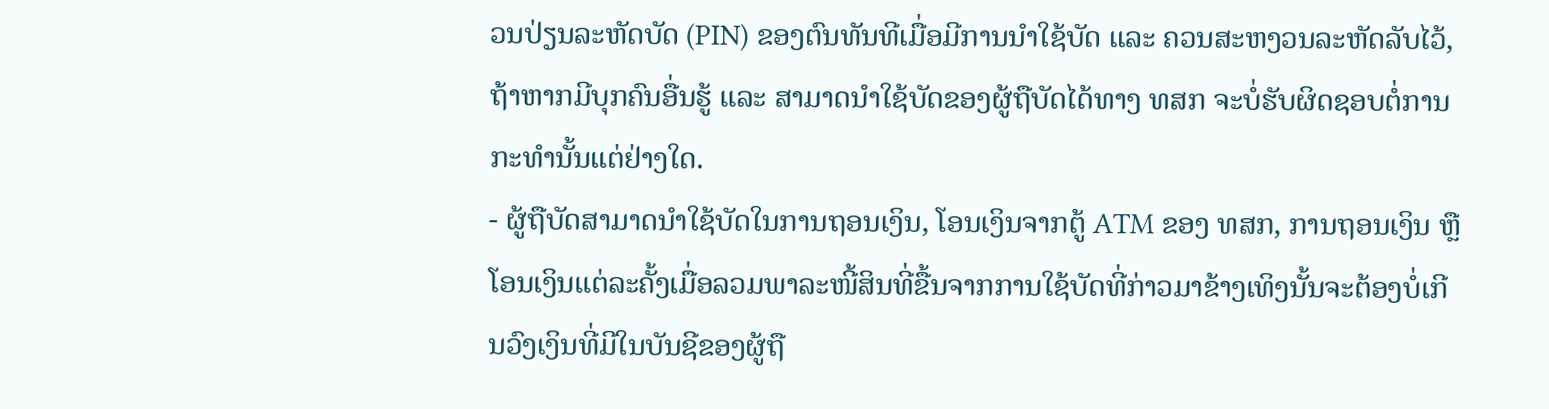ວນປ່ຽນລະຫັດບັດ (PIN) ຂອງຕົນທັນທີເມື່ອມີການນຳໃຊ້ບັດ ແລະ ຄວນສະຫງວນລະຫັດລັບໄວ້, ຖ້າຫາກມີບຸກຄົນອື່ນຮູ້ ແລະ ສາມາດນໍາໃຊ້ບັດຂອງຜູ້ຖືບັດໄດ້ທາງ ທສກ ຈະບໍ່ຮັບຜິດຊອບຕໍ່ການກະທຳນັ້ນແຕ່ຢ່າງໃດ.
- ຜູ້ຖືບັດສາມາດນຳໃຊ້ບັດໃນການຖອນເງິນ, ໂອນເງິນຈາກຕູ້ ATM ຂອງ ທສກ, ການຖອນເງິນ ຫຼື ໂອນເງິນແຕ່ລະຄັ້ງເມື່ອລວມພາລະໜີ້ສິນທີ່ຂື້ນຈາກການໃຊ້ບັດທີ່ກ່າວມາຂ້າງເທິງນັ້ນຈະຕ້ອງບໍ່ເກີນວົງເງິນທີ່ມີໃນບັນຊີຂອງຜູ້ຖື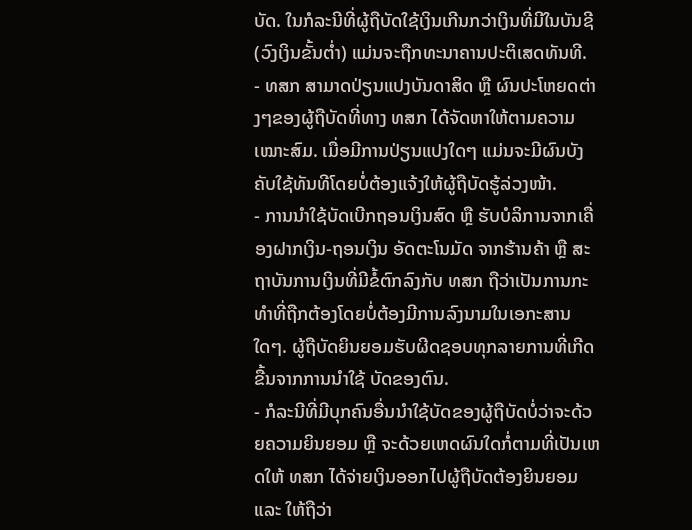ບັດ. ໃນກໍລະນີທີ່ຜູ້ຖືບັດໃຊ້ເງິນເກີນກວ່າເງິນທີ່ມີໃນບັນຊີ (ວົງເງິນຂັ້ນຕ່ຳ) ແມ່ນຈະຖືກທະນາຄານປະຕິເສດທັນທີ.
- ທສກ ສາມາດປ່ຽນແປງບັນດາສິດ ຫຼື ຜົນປະໂຫຍດຕ່າງໆຂອງຜູ້ຖືບັດທີ່ທາງ ທສກ ໄດ້ຈັດຫາໃຫ້ຕາມຄວາມເໝາະສົມ. ເມື່ອມີການປ່ຽນແປງໃດໆ ແມ່ນຈະມີຜົນບັງຄັບໃຊ້ທັນທີໂດຍບໍ່ຕ້ອງແຈ້ງໃຫ້ຜູ້ຖືບັດຮູ້ລ່ວງໜ້າ.
- ການນຳໃຊ້ບັດເບີກຖອນເງິນສົດ ຫຼື ຮັບບໍລິການຈາກເຄື່ອງຝາກເງິນ-ຖອນເງິນ ອັດຕະໂນມັດ ຈາກຮ້ານຄ້າ ຫຼື ສະຖາບັນການເງິນທີ່ມີຂໍ້ຕົກລົງກັບ ທສກ ຖືວ່າເປັນການກະທຳທີ່ຖືກຕ້ອງໂດຍບໍ່ຕ້ອງມີການລົງນາມໃນເອກະສານໃດໆ. ຜູ້ຖືບັດຍິນຍອມຮັບຜີດຊອບທຸກລາຍການທີ່ເກີດຂື້ນຈາກການນຳໃຊ້ ບັດຂອງຕົນ.
- ກໍລະນີທີ່ມີບຸກຄົນອື່ນນຳໃຊ້ບັດຂອງຜູ້ຖືບັດບໍ່ວ່າຈະດ້ວຍຄວາມຍິນຍອມ ຫຼື ຈະດ້ວຍເຫດຜົນໃດກໍ່ຕາມທີ່ເປັນເຫດໃຫ້ ທສກ ໄດ້ຈ່າຍເງິນອອກໄປຜູ້ຖືບັດຕ້ອງຍິນຍອມ ແລະ ໃຫ້ຖືວ່າ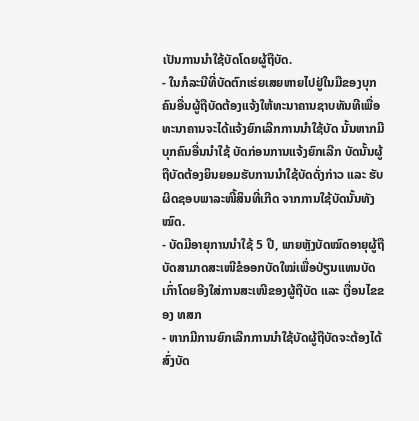ເປັນການນຳໃຊ້ບັດໂດຍຜູ້ຖືບັດ.
- ໃນກໍລະນີທີ່ບັດຕົກເຮ່ຍເສຍຫາຍໄປຢູ່ໃນມືຂອງບຸກຄົນອື່ນຜູ້ຖືບັດຕ້ອງແຈ້ງໃຫ້ທະນາຄານຊາບທັນທີເພື່ອທະນາຄານຈະໄດ້ແຈ້ງຍົກເລີກການນຳໃຊ້ບັດ ນັ້ນຫາກມີບຸກຄົນອື່ນນຳໃຊ້ ບັດກ່ອນການແຈ້ງຍົກເລີກ ບັດນັ້ນຜູ້ຖືບັດຕ້ອງຍິນຍອມຮັບການນຳໃຊ້ບັດດັ່ງກ່າວ ແລະ ຮັບຜິດຊອບພາລະໜີ້ສິນທີ່ເກີດ ຈາກການໃຊ້ບັດນັ້ນທັງໝົດ.
- ບັດມີອາຍຸການນຳໃຊ້ 5 ປີ, ພາຍຫຼັງບັດໝົດອາຍຸຜູ້ຖືບັດສາມາດສະເໜີຂໍອອກບັດໃໝ່ເພື່ອປ່ຽນແທນບັດເກົ່າໂດຍອີງໃສ່ການສະເໜີຂອງຜູ້ຖືບັດ ແລະ ເງື່ອນໄຂຂອງ ທສກ
- ຫາກມີການຍົກເລີກການນຳໃຊ້ບັດຜູ້ຖືບັດຈະຕ້ອງໄດ້ສົ່ງບັດ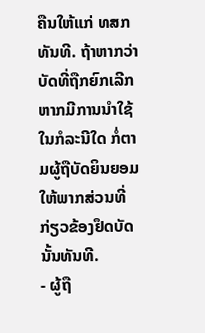ຄືນໃຫ້ແກ່ ທສກ ທັນທີ. ຖ້າຫາກວ່າບັດທີ່ຖືກຍົກເລີກຫາກມີການນຳໃຊ້ໃນກໍລະນີໃດ ກໍ່ຕາມຜູ້ຖືບັດຍິນຍອມໃຫ້ພາກສ່ວນທີ່ກ່ຽວຂ້ອງຢຶດບັດນັ້ນທັນທີ.
- ຜູ້ຖື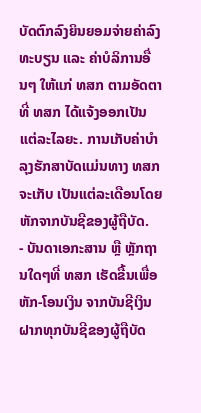ບັດຕົກລົງຍິນຍອມຈ່າຍຄ່າລົງທະບຽນ ແລະ ຄ່າບໍລິການອື່ນໆ ໃຫ້ແກ່ ທສກ ຕາມອັດຕາທີ່ ທສກ ໄດ້ແຈ້ງອອກເປັນແຕ່ລະໄລຍະ. ການເກັບຄ່າບຳລຸງຮັກສາບັດແມ່ນທາງ ທສກ ຈະເກັບ ເປັນແຕ່ລະເດືອນໂດຍຫັກຈາກບັນຊີຂອງຜູ້ຖືບັດ.
- ບັນດາເອກະສານ ຫຼື ຫຼັກຖານໃດໆທີ່ ທສກ ເຮັດຂື້ນເພື່ອຫັກ-ໂອນເງິນ ຈາກບັນຊີເງິນຝາກທຸກບັນຊີຂອງຜູ້ຖືບັດ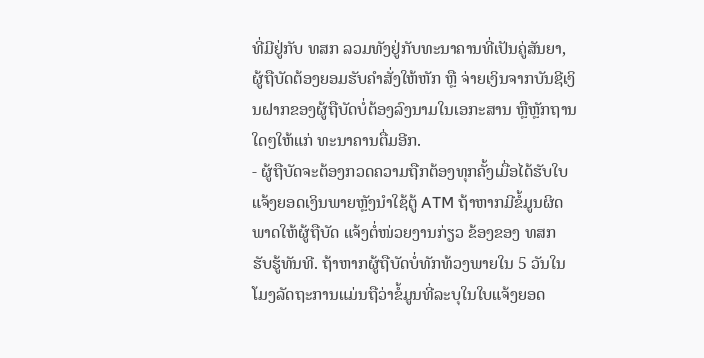ທີ່ມີຢູ່ກັບ ທສກ ລວມທັງຢູ່ກັບທະນາຄານທີ່ເປັນຄູ່ສັນຍາ, ຜູ້ຖືບັດຕ້ອງຍອມຮັບຄຳສັ່ງໃຫ້ຫັກ ຫຼື ຈ່າຍເງິນຈາກບັນຊີເງິນຝາກຂອງຜູ້ຖືບັດບໍ່ຕ້ອງລົງນາມໃນເອກະສານ ຫຼືຫຼັກຖານ ໃດໆໃຫ້ແກ່ ທະນາຄານຕື່ມອີກ.
- ຜູ້ຖືບັດຈະຕ້ອງກວດຄວາມຖືກຕ້ອງທຸກຄັ້ງເມື່ອໄດ້ຮັບໃບແຈ້ງຍອດເງິນພາຍຫຼັງນຳໃຊ້ຕູ້ ATM ຖ້າຫາກມີຂໍ້ມູນຜິດພາດໃຫ້ຜູ້ຖືບັດ ແຈ້ງຕໍ່ໜ່ວຍງານກ່ຽວ ຂ້ອງຂອງ ທສກ ຮັບຮູ້ທັນທີ. ຖ້າຫາກຜູ້ຖືບັດບໍ່ທັກທ້ວງພາຍໃນ 5 ວັນໃນໂມງລັດຖະການແມ່ນຖືວ່າຂໍ້ມູນທີ່ລະບຸໃນໃບແຈ້ງຍອດ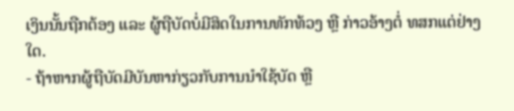ເງິນນັ້ນຖືກຕ້ອງ ແລະ ຜູ້ຖືບັດບໍ່ມີສິດໃນການທັກທ້ວງ ຫຼື ກ່າວອ້າງຕໍ່ ທສກແຕ່ຢ່າງໃດ.
- ຖ້າຫາກຜູ້ຖືບັດມີບັນຫາກ່ຽວກັບການນຳໃຊ້ບັດ ຫຼື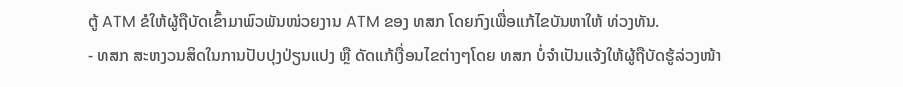ຕູ້ ATM ຂໍໃຫ້ຜູ້ຖືບັດເຂົ້າມາພົວພັນໜ່ວຍງານ ATM ຂອງ ທສກ ໂດຍກົງເພື່ອແກ້ໄຂບັນຫາໃຫ້ ທ່ວງທັນ.
- ທສກ ສະຫງວນສິດໃນການປັບປຸງປ່ຽນແປງ ຫຼື ດັດແກ້ເງື່ອນໄຂຕ່າງໆໂດຍ ທສກ ບໍ່ຈຳເປັນແຈ້ງໃຫ້ຜູ້ຖືບັດຮູ້ລ່ວງໜ້າ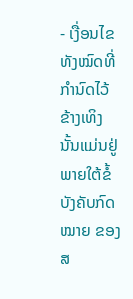- ເງື່ອນໄຂທັງໝົດທີ່ກຳນົດໄວ້ຂ້າງເທິງນັ້ນແມ່ນຢູ່ພາຍໃຕ້ຂໍ້ບັງຄັບກົດໝາຍ ຂອງ ສ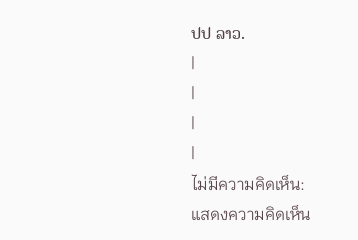ປປ ລາວ.
|
|
|
|
ไม่มีความคิดเห็น:
แสดงความคิดเห็น